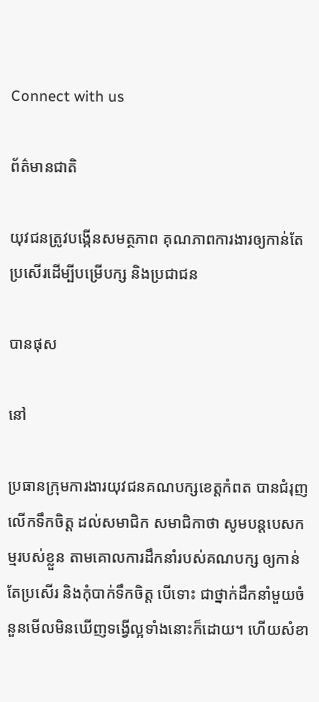Connect with us

ព័ត៌មានជាតិ

យុវជនត្រូវបង្កើនសមត្ថភាព គុណភាពការងារឲ្យកាន់តែប្រសើរដើម្បីបម្រើបក្ស និងប្រជាជន

បានផុស

នៅ

ប្រធានក្រុមការងារយុវជនគណបក្សខេត្តកំពត បានជំរុញលើកទឹកចិត្ត ដល់សមាជិក សមាជិកាថា សូមបន្តបេសកម្មរបស់ខ្លួន តាមគោលការដឹកនាំរបស់គណបក្ស ឲ្យកាន់តែប្រសើរ និងកុំបាក់ទឹកចិត្ត បើទោះ ជាថ្នាក់ដឹកនាំមួយចំនួនមើលមិនឃើញទង្វើល្អទាំងនោះក៏ដោយ។ ហើយសំខា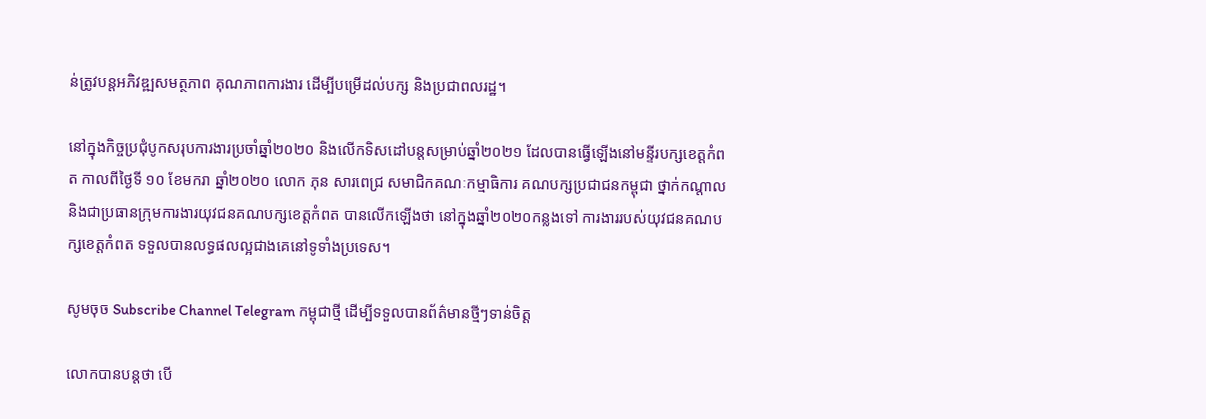ន់ត្រូវបន្តអភិវឌ្ឍសមត្ថភាព គុណភាពការងារ ដើម្បីបម្រើដល់បក្ស និងប្រជាពលរដ្ឋ។

នៅក្នុងកិច្ចប្រជុំបូកសរុបការងារប្រចាំឆ្នាំ២០២០ និងលើកទិសដៅបន្តសម្រាប់ឆ្នាំ២០២១ ដែលបានធ្វើឡើងនៅមន្ទីរបក្សខេត្តកំពត កាលពីថ្ងៃទី ១០ ខែមករា ឆ្នាំ២០២០ លោក ភុន សារពេជ្រ សមាជិកគណៈកម្មាធិការ គណបក្សប្រជាជនកម្ពុជា ថ្នាក់កណ្តាល និងជាប្រធានក្រុមការងារយុវជនគណបក្សខេត្តកំពត បានលើកឡើងថា នៅក្នុងឆ្នាំ២០២០កន្លងទៅ ការងាររបស់យុវជនគណបក្សខេត្តកំពត ទទួលបានលទ្ធផលល្អជាងគេនៅទូទាំងប្រទេស។

សូមចុច Subscribe Channel Telegram កម្ពុជាថ្មី ដើម្បីទទួលបានព័ត៌មានថ្មីៗទាន់ចិត្ត

លោកបានបន្តថា បើ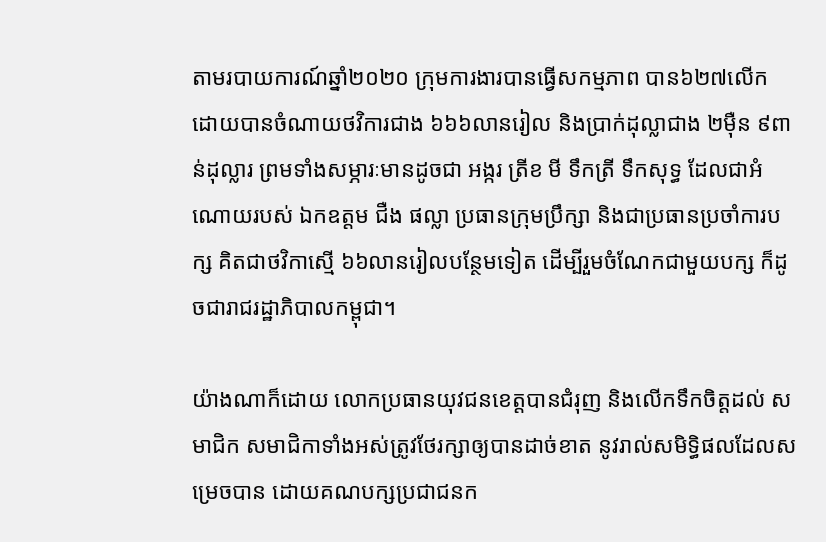តាមរបាយការណ៍ឆ្នាំ២០២០ ក្រុមការងារបានធ្វើសកម្មភាព បាន៦២៧លើក ដោយបានចំណាយថវិការជាង ៦៦៦លានរៀល និងប្រាក់ដុល្លាជាង ២ម៉ឺន ៩ពាន់ដុល្លារ ព្រមទាំងសម្ភារៈមានដូចជា អង្ករ ត្រីខ មី ទឹកត្រី ទឹកសុទ្ធ ដែលជាអំណោយរបស់ ឯកឧត្តម ជឺង ផល្លា ប្រធានក្រុមប្រឹក្សា និងជាប្រធានប្រចាំការបក្ស គិតជាថវិកាស្មើ ៦៦លានរៀលបន្ថែមទៀត ដើម្បីរួមចំណែកជាមួយបក្ស ក៏ដូចជារាជរដ្ឋាភិបាលកម្ពុជា។

យ៉ាងណាក៏ដោយ លោកប្រធានយុវជនខេត្តបានជំរុញ និងលើកទឹកចិត្តដល់ សមាជិក សមាជិកាទាំងអស់ត្រូវថែរក្សាឲ្យបានដាច់ខាត នូវរាល់សមិទ្ធិផលដែលសម្រេចបាន ដោយគណបក្សប្រជាជនក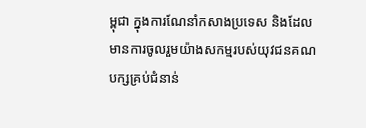ម្ពុជា ក្នុងការណែនាំកសាងប្រទេស និងដែលមានការចូលរួមយ៉ាងសកម្មរបស់យុវជនគណបក្សគ្រប់ជំនាន់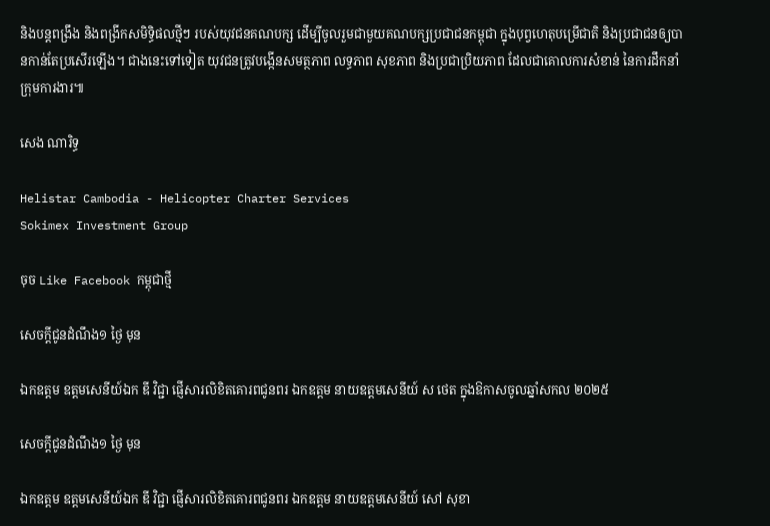និងបន្តពង្រឹង និងពង្រីកសមិទ្ធិផលថ្មីៗ របស់យុវជនគណបក្ស ដើម្បីចូលរួមជាមួយគណបក្សប្រជាជនកម្ពុជា ក្នុងបុព្វហេតុបម្រើជាតិ និងប្រជាជនឲ្យបានកាន់តែប្រសើរឡើង។ ជាងនេះទៅទៀត យុវជនត្រូវបង្កើនសមត្ថភាព លទ្ធភាព សុខភាព និងប្រជាប្រិយភាព ដែលជាគោលការសំខាន់ នៃការដឹកនាំក្រុមការងារ៕

សេង ណារិទ្ធ

Helistar Cambodia - Helicopter Charter Services
Sokimex Investment Group

ចុច Like Facebook កម្ពុជាថ្មី

សេចក្ដីជូនដំណឹង១ ថ្ងៃ មុន

ឯកឧត្តម ឧត្តមសេនីយ៍ឯក ឌី វិជ្ជា ផ្ញើសារលិខិតគោរពជូនពរ ឯកឧត្ដម នាយឧត្តមសេនីយ៍ ស ថេត ក្នុងឱកាសចូលឆ្នាំសកល ២០២៥

សេចក្ដីជូនដំណឹង១ ថ្ងៃ មុន

ឯកឧត្តម ឧត្តមសេនីយ៍ឯក ឌី វិជ្ជា ផ្ញើសារលិខិតគោរពជូនពរ ឯកឧត្ដម នាយឧត្ដមសេនីយ៍ សៅ សុខា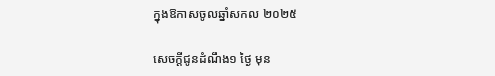ក្នុងឱកាសចូលឆ្នាំសកល ២០២៥

សេចក្ដីជូនដំណឹង១ ថ្ងៃ មុន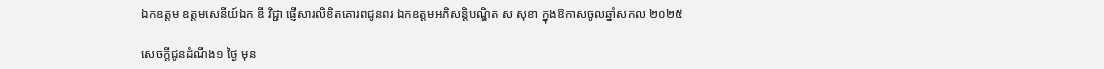ឯកឧត្តម ឧត្តមសេនីយ៍ឯក ឌី វិជ្ជា ផ្ញើសារលិខិតគោរពជូនពរ ឯកឧត្ដមអភិសន្តិបណ្ឌិត ស សុខា ក្នុងឱកាសចូលឆ្នាំសកល ២០២៥

សេចក្ដីជូនដំណឹង១ ថ្ងៃ មុន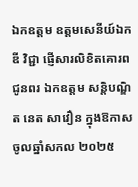ឯកឧត្តម ឧត្តមសេនីយ៍ឯក ឌី វិជ្ជា ផ្ញើសារលិខិតគោរពជូនពរ ឯកឧត្តម សន្តិបណ្ឌិត នេត សាវឿន ក្នុងឱកាសចូលឆ្នាំសកល ២០២៥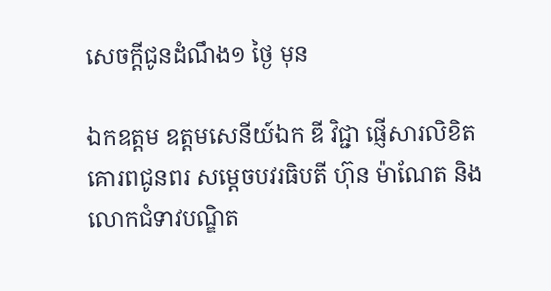សេចក្ដីជូនដំណឹង១ ថ្ងៃ មុន

ឯកឧត្តម ឧត្តមសេនីយ៍ឯក ឌី វិជ្ជា ផ្ញើសារលិខិតគោរពជូនពរ សម្ដេចបវរធិបតី ហ៊ុន ម៉ាណែត និងលោកជំទាវបណ្ឌិត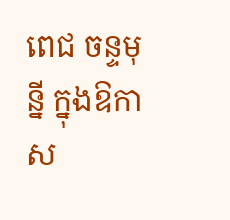ពេជ ចន្ទមុន្នី ក្នុងឱកាស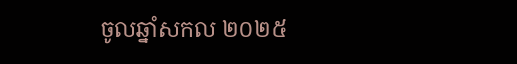ចូលឆ្នាំសកល ២០២៥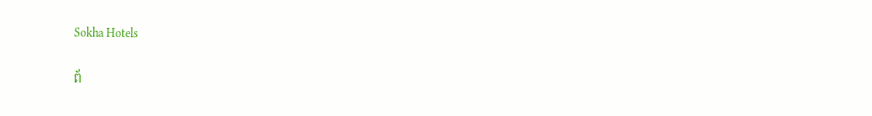Sokha Hotels

ព័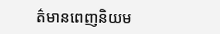ត៌មានពេញនិយម